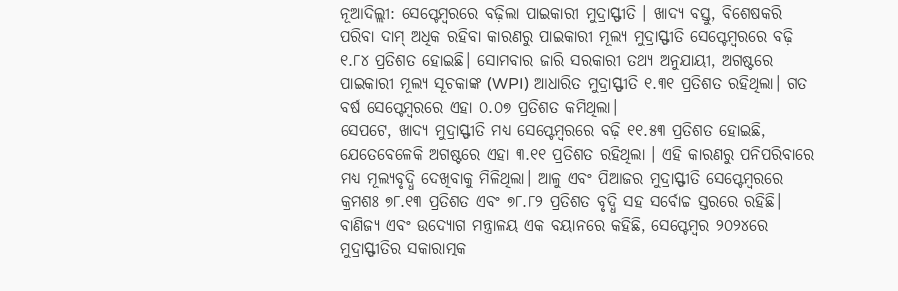ନୂଆଦିଲ୍ଲୀ: ସେପ୍ଟେମ୍ବରରେ ବଢ଼ିଲା ପାଇକାରୀ ମୁଦ୍ରାସ୍ଫୀତି । ଖାଦ୍ୟ ବସ୍ତୁ, ବିଶେଷକରି ପରିବା ଦାମ୍ ଅଧିକ ରହିବା କାରଣରୁ ପାଇକାରୀ ମୂଲ୍ୟ ମୁଦ୍ରାସ୍ଫୀତି ସେପ୍ଟେମ୍ବରରେ ବଢ଼ି ୧.୮୪ ପ୍ରତିଶତ ହୋଇଛି। ସୋମବାର ଜାରି ସରକାରୀ ତଥ୍ୟ ଅନୁଯାୟୀ, ଅଗଷ୍ଟରେ ପାଇକାରୀ ମୂଲ୍ୟ ସୂଚକାଙ୍କ (WPI) ଆଧାରିତ ମୁଦ୍ରାସ୍ଫୀତି ୧.୩୧ ପ୍ରତିଶତ ରହିଥିଲା। ଗତ ବର୍ଷ ସେପ୍ଟେମ୍ବରରେ ଏହା ୦.୦୭ ପ୍ରତିଶତ କମିଥିଲା।
ସେପଟେ, ଖାଦ୍ୟ ମୁଦ୍ରାସ୍ଫୀତି ମଧ୍ୟ ସେପ୍ଟେମ୍ବରରେ ବଢ଼ି ୧୧.୫୩ ପ୍ରତିଶତ ହୋଇଛି, ଯେତେବେଳେକି ଅଗଷ୍ଟରେ ଏହା ୩.୧୧ ପ୍ରତିଶତ ରହିଥିଲା । ଏହି କାରଣରୁ ପନିପରିବାରେ ମଧ୍ୟ ମୂଲ୍ୟବୃଦ୍ଧି ଦେଖିବାକୁ ମିଳିଥିଲା। ଆଳୁ ଏବଂ ପିଆଜର ମୁଦ୍ରାସ୍ଫୀତି ସେପ୍ଟେମ୍ବରରେ କ୍ରମଶଃ ୭୮.୧୩ ପ୍ରତିଶତ ଏବଂ ୭୮.୮୨ ପ୍ରତିଶତ ବୃଦ୍ଧି ସହ ସର୍ବୋଚ୍ଚ ସ୍ତରରେ ରହିଛି।
ବାଣିଜ୍ୟ ଏବଂ ଉଦ୍ୟୋଗ ମନ୍ତ୍ରାଳୟ ଏକ ବୟାନରେ କହିଛି, ସେପ୍ଟେମ୍ବର ୨୦୨୪ରେ ମୁଦ୍ରାସ୍ଫୀତିର ସକାରାତ୍ମକ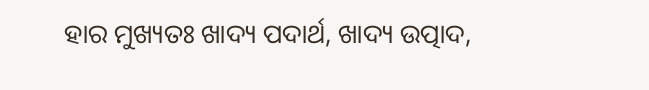ହାର ମୁଖ୍ୟତଃ ଖାଦ୍ୟ ପଦାର୍ଥ, ଖାଦ୍ୟ ଉତ୍ପାଦ,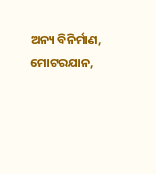ଅନ୍ୟ ବିନିର୍ମାଣ, ମୋଟରଯାନ,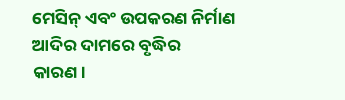ମେସିନ୍ ଏବଂ ଉପକରଣ ନିର୍ମାଣ ଆଦିର ଦାମରେ ବୃଦ୍ଧିର କାରଣ।